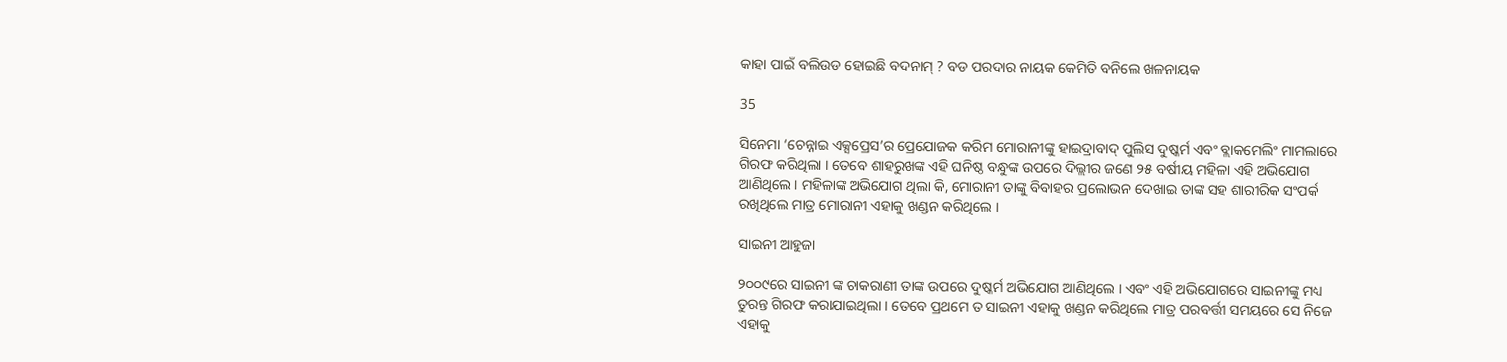କାହା ପାଇଁ ବଲିଉଡ ହୋଇଛି ବଦନାମ୍ ? ବଡ ପରଦାର ନାୟକ କେମିତି ବନିଲେ ଖଳନାୟକ

35

ସିନେମା ‘ଚେନ୍ନାଇ ଏକ୍ସପ୍ରେସ’ର ପ୍ରେଯୋଜକ କରିମ ମୋରାନୀଙ୍କୁ ହାଇଦ୍ରାବାଦ୍ ପୁଲିସ ଦୁଷ୍କର୍ମ ଏବଂ ବ୍ଲାକମେଲିଂ ମାମଲାରେ ଗିରଫ କରିଥିଲା । ତେବେ ଶାହରୁଖଙ୍କ ଏହି ଘନିଷ୍ଠ ବନ୍ଧୁଙ୍କ ଉପରେ ଦିଲ୍ଲୀର ଜଣେ ୨୫ ବର୍ଷୀୟ ମହିଳା ଏହି ଅଭିଯୋଗ ଆଣିଥିଲେ । ମହିଳାଙ୍କ ଅଭିଯୋଗ ଥିଲା କି, ମୋରାନୀ ତାଙ୍କୁ ବିବାହର ପ୍ରଲୋଭନ ଦେଖାଇ ତାଙ୍କ ସହ ଶାରୀରିକ ସଂପର୍କ ରଖିଥିଲେ ମାତ୍ର ମୋରାନୀ ଏହାକୁ ଖଣ୍ଡନ କରିଥିଲେ ।

ସାଇନୀ ଆହୁଜା

୨୦୦୯ରେ ସାଇନୀ ଙ୍କ ଚାକରାଣୀ ତାଙ୍କ ଉପରେ ଦୁଷ୍କର୍ମ ଅଭିଯୋଗ ଆଣିଥିଲେ । ଏବଂ ଏହି ଅଭିଯୋଗରେ ସାଇନୀଙ୍କୁ ମଧ୍ୟ ତୁରନ୍ତ ଗିରଫ କରାଯାଇଥିଲା । ତେବେ ପ୍ରଥମେ ତ ସାଇନୀ ଏହାକୁ ଖଣ୍ଡନ କରିଥିଲେ ମାତ୍ର ପରବର୍ତ୍ତୀ ସମୟରେ ସେ ନିଜେ ଏହାକୁ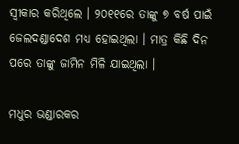ସ୍ୱୀକାର କରିଥିଲେ । ୨୦୧୧ରେ ତାଙ୍କୁ ୭ ବର୍ଷ ପାଇଁ ଜେଲଦଣ୍ଡାଦେଶ ମଧ୍ୟ ହୋଇଥିଲା । ମାତ୍ର କିଛି ଦିନ ପରେ ତାଙ୍କୁ ଜାମିନ ମିଳି ଯାଇଥିଲା ।

ମଧୁର ଭଣ୍ଡାରକର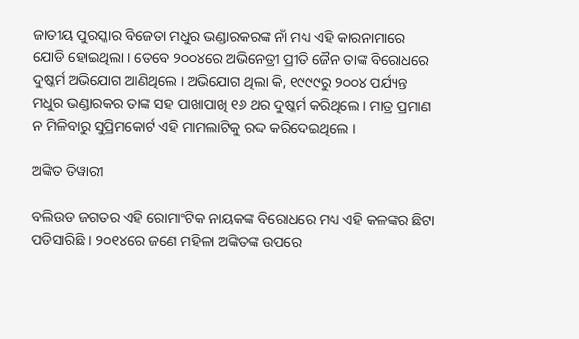ଜାତୀୟ ପୁରସ୍କାର ବିଜେତା ମଧୁର ଭଣ୍ଡାରକରଙ୍କ ନାଁ ମଧ୍ୟ ଏହି କାରନାମାରେ ଯୋଡି ହୋଇଥିଲା । ତେବେ ୨୦୦୪ରେ ଅଭିନେତ୍ରୀ ପ୍ରୀତି ଜୈନ ତାଙ୍କ ବିରୋଧରେ ଦୁଷ୍କର୍ମ ଅଭିଯୋଗ ଆଣିଥିଲେ । ଅଭିଯୋଗ ଥିଲା କି, ୧୯୯୯ରୁ ୨୦୦୪ ପର୍ଯ୍ୟନ୍ତ ମଧୁର ଭଣ୍ଡାରକର ତାଙ୍କ ସହ ପାଖାପାଖି ୧୬ ଥର ଦୁଷ୍କର୍ମ କରିଥିଲେ । ମାତ୍ର ପ୍ରମାଣ ନ ମିଳିବାରୁ ସୁପ୍ରିମକୋର୍ଟ ଏହି ମାମଲାଟିକୁ ରଦ୍ଦ କରିଦେଇଥିଲେ ।

ଅଙ୍କିତ ତିୱାରୀ

ବଲିଉଡ ଜଗତର ଏହି ରୋମାଂଟିକ ନାୟକଙ୍କ ବିରୋଧରେ ମଧ୍ୟ ଏହି କଳଙ୍କର ଛିଟା ପଡିସାରିଛି । ୨୦୧୪ରେ ଜଣେ ମହିଳା ଅଙ୍କିତଙ୍କ ଉପରେ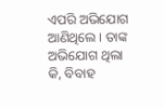ଏପରି ଅଭିଯୋଗ ଆଣିଥିଲେ । ତାଙ୍କ ଅଭିଯୋଗ ଥିଲା କି, ବିବାହ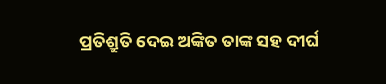ପ୍ରତିଶ୍ରୁତି ଦେଇ ଅଙ୍କିତ ତାଙ୍କ ସହ ଦୀର୍ଘ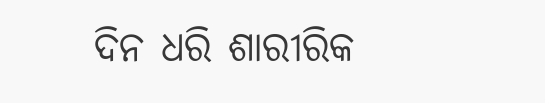ଦିନ ଧରି ଶାରୀରିକ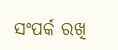ସଂପର୍କ ରଖି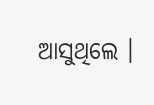ଆସୁଥିଲେ ।